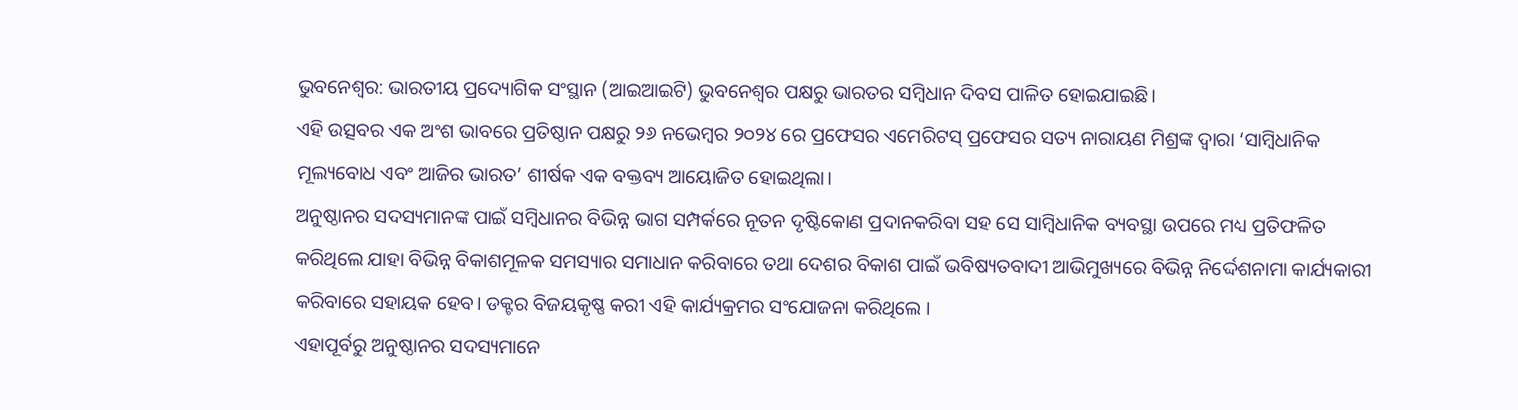ଭୁବନେଶ୍ୱର: ଭାରତୀୟ ପ୍ରଦ୍ୟୋଗିକ ସଂସ୍ଥାନ (ଆଇଆଇଟି) ଭୁବନେଶ୍ୱର ପକ୍ଷରୁ ଭାରତର ସମ୍ବିଧାନ ଦିବସ ପାଳିତ ହୋଇଯାଇଛି।
ଏହି ଉତ୍ସବର ଏକ ଅଂଶ ଭାବରେ ପ୍ରତିଷ୍ଠାନ ପକ୍ଷରୁ ୨୬ ନଭେମ୍ବର ୨୦୨୪ ରେ ପ୍ରଫେସର ଏମେରିଟସ୍ ପ୍ରଫେସର ସତ୍ୟ ନାରାୟଣ ମିଶ୍ରଙ୍କ ଦ୍ୱାରା ‘ସାମ୍ବିଧାନିକ ମୂଲ୍ୟବୋଧ ଏବଂ ଆଜିର ଭାରତ’ ଶୀର୍ଷକ ଏକ ବକ୍ତବ୍ୟ ଆୟୋଜିତ ହୋଇଥିଲା।
ଅନୁଷ୍ଠାନର ସଦସ୍ୟମାନଙ୍କ ପାଇଁ ସମ୍ବିଧାନର ବିଭିନ୍ନ ଭାଗ ସମ୍ପର୍କରେ ନୂତନ ଦୃଷ୍ଟିକୋଣ ପ୍ରଦାନକରିବା ସହ ସେ ସାମ୍ବିଧାନିକ ବ୍ୟବସ୍ଥା ଉପରେ ମଧ୍ୟ ପ୍ରତିଫଳିତ କରିଥିଲେ ଯାହା ବିଭିନ୍ନ ବିକାଶମୂଳକ ସମସ୍ୟାର ସମାଧାନ କରିବାରେ ତଥା ଦେଶର ବିକାଶ ପାଇଁ ଭବିଷ୍ୟତବାଦୀ ଆଭିମୁଖ୍ୟରେ ବିଭିନ୍ନ ନିର୍ଦ୍ଦେଶନାମା କାର୍ଯ୍ୟକାରୀ କରିବାରେ ସହାୟକ ହେବ। ଡକ୍ଟର ବିଜୟକୃଷ୍ଣ କରୀ ଏହି କାର୍ଯ୍ୟକ୍ରମର ସଂଯୋଜନା କରିଥିଲେ ।
ଏହାପୂର୍ବରୁ ଅନୁଷ୍ଠାନର ସଦସ୍ୟମାନେ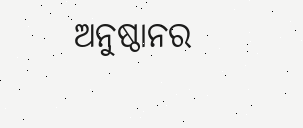ଅନୁଷ୍ଠାନର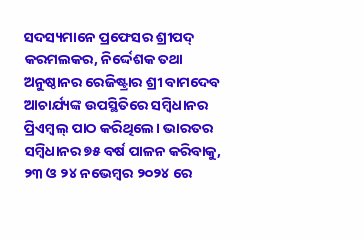ସଦସ୍ୟମାନେ ପ୍ରଫେସର ଶ୍ରୀପଦ୍ କରମଲକର, ନିର୍ଦ୍ଦେଶକ ତଥା ଅନୁଷ୍ଠାନର ରେଜିଷ୍ଟ୍ରାର ଶ୍ରୀ ବାମଦେବ ଆଚାର୍ଯ୍ୟଙ୍କ ଉପସ୍ଥିତିରେ ସମ୍ବିଧାନର ପ୍ରିଏମ୍ବଲ୍ ପାଠ କରିଥିଲେ। ଭାରତର ସମ୍ବିଧାନର ୭୫ ବର୍ଷ ପାଳନ କରିବାକୁ, ୨୩ ଓ ୨୪ ନଭେମ୍ବର ୨୦୨୪ ରେ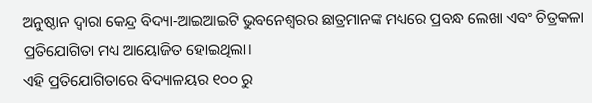ଅନୁଷ୍ଠାନ ଦ୍ୱାରା କେନ୍ଦ୍ର ବିଦ୍ୟା-ଆଇଆଇଟି ଭୁବନେଶ୍ୱରର ଛାତ୍ରମାନଙ୍କ ମଧ୍ୟରେ ପ୍ରବନ୍ଧ ଲେଖା ଏବଂ ଚିତ୍ରକଳା ପ୍ରତିଯୋଗିତା ମଧ୍ୟ ଆୟୋଜିତ ହୋଇଥିଲା।
ଏହି ପ୍ରତିଯୋଗିତାରେ ବିଦ୍ୟାଳୟର ୧୦୦ ରୁ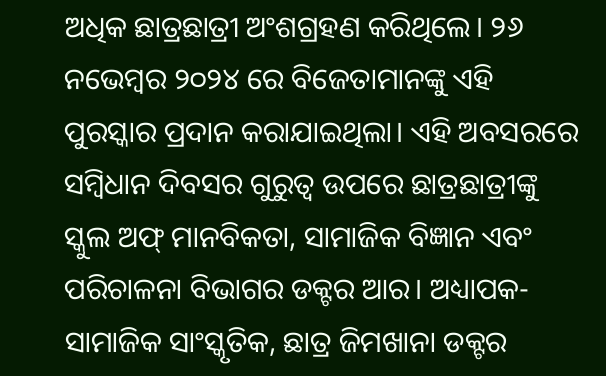ଅଧିକ ଛାତ୍ରଛାତ୍ରୀ ଅଂଶଗ୍ରହଣ କରିଥିଲେ। ୨୬ ନଭେମ୍ବର ୨୦୨୪ ରେ ବିଜେତାମାନଙ୍କୁ ଏହି ପୁରସ୍କାର ପ୍ରଦାନ କରାଯାଇଥିଲା। ଏହି ଅବସରରେ ସମ୍ବିଧାନ ଦିବସର ଗୁରୁତ୍ୱ ଉପରେ ଛାତ୍ରଛାତ୍ରୀଙ୍କୁ ସ୍କୁଲ ଅଫ୍ ମାନବିକତା, ସାମାଜିକ ବିଜ୍ଞାନ ଏବଂ ପରିଚାଳନା ବିଭାଗର ଡକ୍ଟର ଆର। ଅଧ୍ୟାପକ-ସାମାଜିକ ସାଂସ୍କୃତିକ, ଛାତ୍ର ଜିମଖାନା ଡକ୍ଟର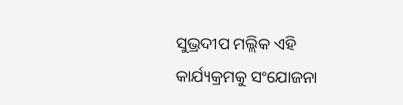ସୁଭ୍ରଦୀପ ମଲ୍ଲିକ ଏହି କାର୍ଯ୍ୟକ୍ରମକୁ ସଂଯୋଜନା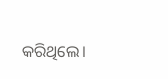କରିଥିଲେ।